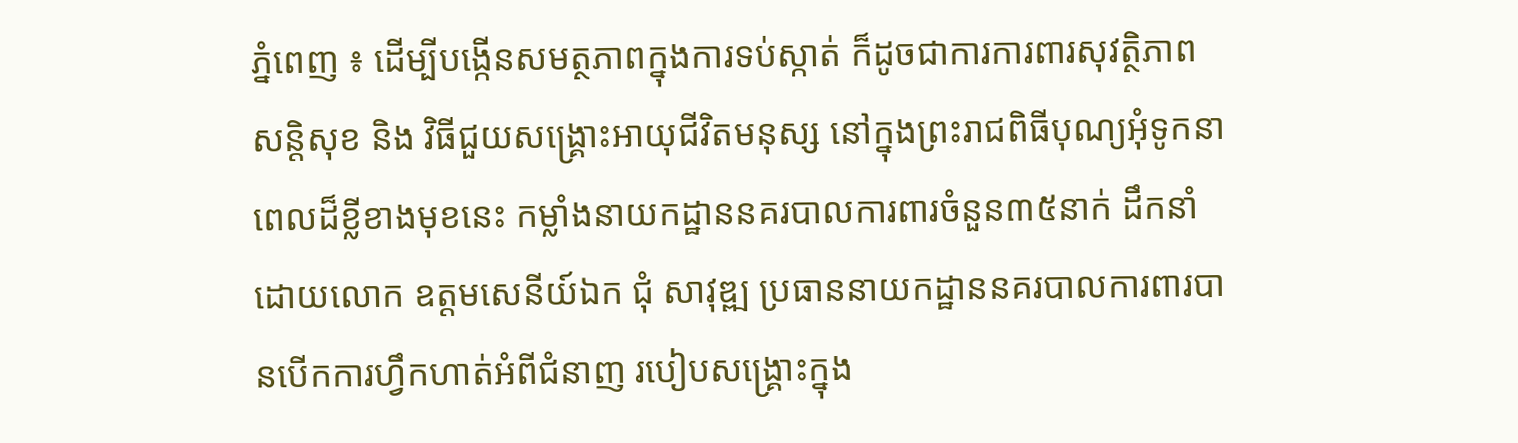ភ្នំពេញ ៖ ដើម្បីបង្កើនសមត្ថភាពក្នុងការទប់ស្កាត់ ក៏ដូចជាការការពារសុវត្ថិភាពសន្តិសុខ និង វិធីជួយសង្គ្រោះអាយុជីវិតមនុស្ស នៅក្នុងព្រះរាជពិធីបុណ្យអុំទូកនាពេលដ៏ខ្លីខាងមុខនេះ កម្លាំងនាយកដ្ឋាននគរបាលការពារចំនួន៣៥នាក់ ដឹកនាំដោយលោក ឧត្តមសេនីយ៍ឯក ជុំ សាវុឌ្ឍ ប្រធាននាយកដ្ឋាននគរបាលការពារបានបើកការហ្វឹកហាត់អំពីជំនាញ របៀបសង្គ្រោះក្នុង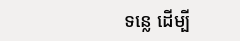ទន្លេ ដើម្បី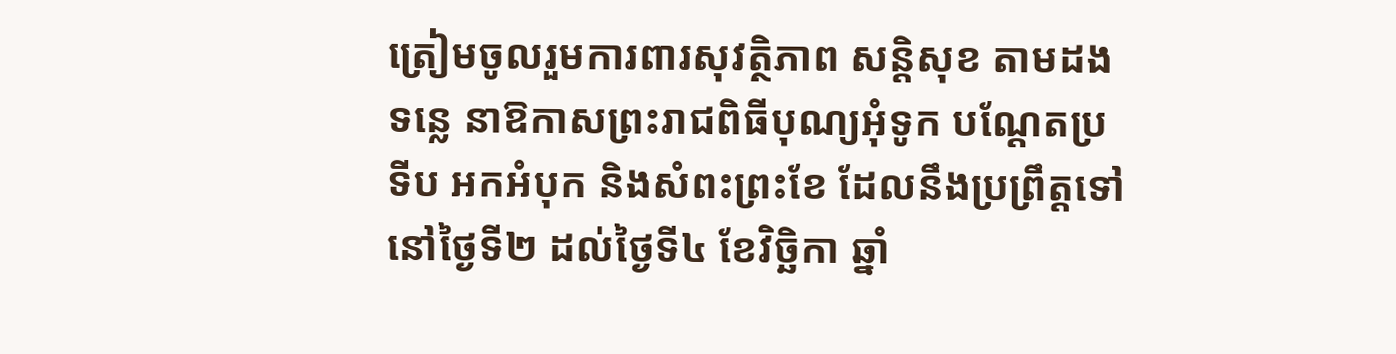ត្រៀមចូលរួមការពារសុវត្ថិភាព សន្តិសុខ តាមដងទន្លេ នាឱកាសព្រះរាជពិធីបុណ្យអុំទូក បណ្តែតប្រទីប អកអំបុក និងសំពះព្រះខែ ដែលនឹងប្រព្រឹត្តទៅនៅថ្ងៃទី២ ដល់ថ្ងៃទី៤ ខែវិច្ឆិកា ឆ្នាំ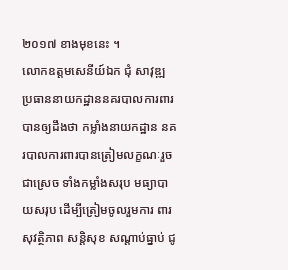២០១៧ ខាងមុខនេះ ។
លោកឧត្តមសេនីយ៍ឯក ជុំ សាវុឌ្ឍ ប្រធាននាយកដ្ឋាននគរបាលការពារបានឲ្យដឹងថា កម្លាំងនាយកដ្ឋាន នគរបាលការពារបានត្រៀមលក្ខណៈរួចជាស្រេច ទាំងកម្លាំងសរុប មធ្យាបាយសរុប ដើម្បីត្រៀមចូលរួមការ ពារសុវត្ថិភាព សន្តិសុខ សណ្តាប់ធ្នាប់ ជូ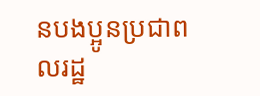នបងប្អូនប្រជាពលរដ្ឋ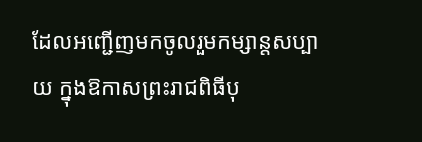ដែលអញ្ជើញមកចូលរួមកម្សាន្តសប្បាយ ក្នុងឱកាសព្រះរាជពិធីបុ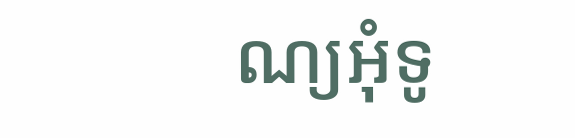ណ្យអុំទូ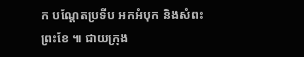ក បណ្តែតប្រទីប អកអំបុក និងសំពះព្រះខែ ៕ ជាយក្រុង